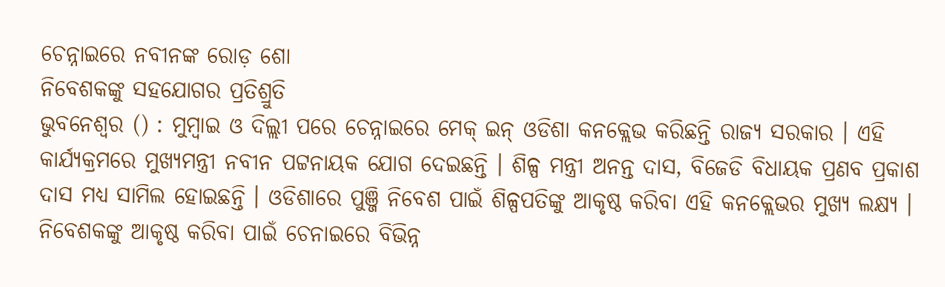ଚେନ୍ନାଇରେ ନବୀନଙ୍କ ରୋଡ଼ ଶୋ
ନିବେଶକଙ୍କୁ ସହଯୋଗର ପ୍ରତିଶ୍ରୁତି
ଭୁବନେଶ୍ୱର () : ମୁମ୍ବାଇ ଓ ଦିଲ୍ଲୀ ପରେ ଚେନ୍ନାଇରେ ମେକ୍ ଇନ୍ ଓଡିଶା କନକ୍ଲେଭ କରିଛନ୍ତି ରାଜ୍ୟ ସରକାର । ଏହି କାର୍ଯ୍ୟକ୍ରମରେ ମୁଖ୍ୟମନ୍ତ୍ରୀ ନବୀନ ପଟ୍ଟନାୟକ ଯୋଗ ଦେଇଛନ୍ତି । ଶିଳ୍ପ ମନ୍ତ୍ରୀ ଅନନ୍ତ ଦାସ, ବିଜେଡି ବିଧାୟକ ପ୍ରଣବ ପ୍ରକାଶ ଦାସ ମଧ୍ୟ ସାମିଲ ହୋଇଛନ୍ତି । ଓଡିଶାରେ ପୁଞ୍ଜି ନିବେଶ ପାଇଁ ଶିଳ୍ପପତିଙ୍କୁ ଆକୃଷ୍ଠ କରିବା ଏହି କନକ୍ଲେଭର ମୁଖ୍ୟ ଲକ୍ଷ୍ୟ । ନିବେଶକଙ୍କୁ ଆକୃଷ୍ଠ କରିବା ପାଇଁ ଚେନାଇରେ ବିଭିନ୍ନ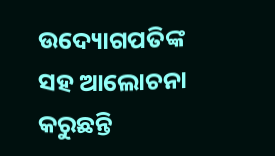ଉଦ୍ୟୋଗପତିଙ୍କ ସହ ଆଲୋଚନା କରୁଛନ୍ତି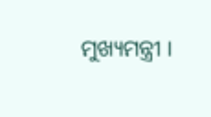ମୁଖ୍ୟମନ୍ତ୍ରୀ ।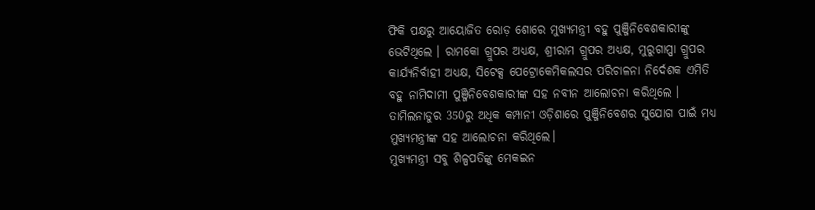ଫିକି ପକ୍ଷରୁ ଆୟୋଜିତ ରୋଡ଼ ଶୋରେ ମୁଖ୍ୟମନ୍ତ୍ରୀ ବହୁ ପୁଞ୍ଜିନିବେଶକାରୀଙ୍କୁ ଭେଟିଥିଲେ । ରାମକୋ ଗ୍ରୁପର ଅଧ୍ୟକ୍ଷ, ଶ୍ରୀରାମ ଗ୍ରୁପର ଅଧ୍ୟକ୍ଷ, ମୁରୁଗାପ୍ପା ଗ୍ରୁପର କାର୍ଯ୍ୟନିର୍ବାହୀ ଅଧ୍ୟକ୍ଷ, ସିଟେକ୍ସ ପେଟ୍ରୋକେମିକଲସର ପରିଚାଳନା ନିର୍ଦେଶକ ଏମିତି ବହୁ ନାମିଦାମୀ ପୁଞ୍ଜିନିବେଶକାରୀଙ୍କ ସହ ନବୀନ ଆଲୋଚନା କରିଥିଲେ । ତାମିଲନାଡୁର 350ରୁ ଅଧିକ କମ୍ପାନୀ ଓଡ଼ିଶାରେ ପୁଞ୍ଜିନିବେଶର ସୁଯୋଗ ପାଇଁ ମଧ୍ୟ ମୁଖ୍ୟମନ୍ତ୍ରୀଙ୍କ ସହ ଆଲୋଚନା କରିଥିଲେ।
ମୁଖ୍ୟମନ୍ତ୍ରୀ ସବୁ ଶିଳ୍ପପତିଙ୍କୁ ମେକଇନ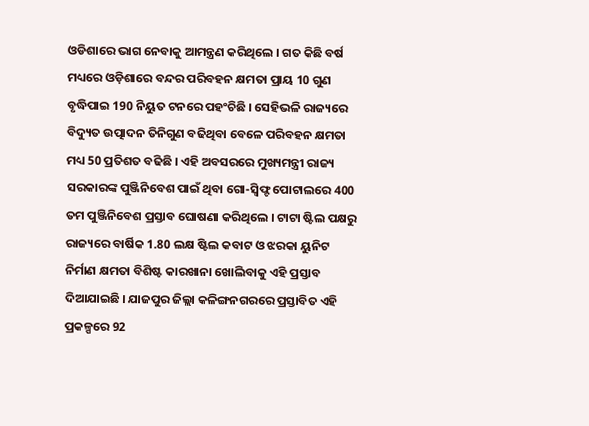ଓଡିଶାରେ ଭାଗ ନେବାକୁ ଆମନ୍ତ୍ରଣ କରିଥିଲେ । ଗତ କିଛି ବର୍ଷ ମଧ୍ୟରେ ଓଡ଼ିଶାରେ ବନ୍ଦର ପରିବହନ କ୍ଷମତା ପ୍ରାୟ 10 ଗୁଣ ବୃଦ୍ଧିପାଇ 190 ନିୟୁତ ଟନରେ ପହଂଚିଛି । ସେହିଭଳି ରାଜ୍ୟରେ ବିଦ୍ୟୁତ ଉତ୍ପାଦନ ତିନିଗୁଣ ବଢିଥିବା ବେଳେ ପରିବହନ କ୍ଷମତା ମଧ୍ୟ 50 ପ୍ରତିଶତ ବଢିଛି । ଏହି ଅବସରରେ ମୁଖ୍ୟମନ୍ତ୍ରୀ ରାଜ୍ୟ ସରକାରଙ୍କ ପୁଞ୍ଜିନିବେଶ ପାଇଁ ଥିବା ଗୋ-ସ୍ୱିଫ୍ଟ ପୋଟାଲରେ 400 ତମ ପୁଞ୍ଜିନିବେଶ ପ୍ରସ୍ତାବ ଘୋଷଣା କରିଥିଲେ । ଟାଟା ଷ୍ଟିଲ ପକ୍ଷରୁ ରାଜ୍ୟରେ ବାର୍ଷିକ 1.80 ଲକ୍ଷ ଷ୍ଟିଲ କବାଟ ଓ ଝରକା ୟୁନିଟ ନିର୍ମାଣ କ୍ଷମତା ବିଶିଷ୍ଟ କାରଖାନା ଖୋଲିବାକୁ ଏହି ପ୍ରସ୍ତାବ ଦିଆଯାଇଛି । ଯାଜପୁର ଜିଲ୍ଲା କଳିଙ୍ଗନଗରରେ ପ୍ରସ୍ତାବିତ ଏହି ପ୍ରକଳ୍ପରେ 92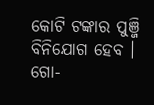କୋଟି ଟଙ୍କାର ପୁଞ୍ଜି ବିନିଯୋଗ ହେବ ।
ଗୋ-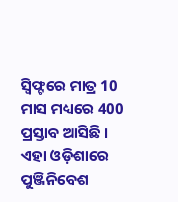ସ୍ୱିଫ୍ଟରେ ମାତ୍ର 10 ମାସ ମଧ୍ୟରେ 400 ପ୍ରସ୍ତାବ ଆସିଛି । ଏହା ଓଡ଼ିଶାରେ ପୁଞ୍ଜିନିବେଶ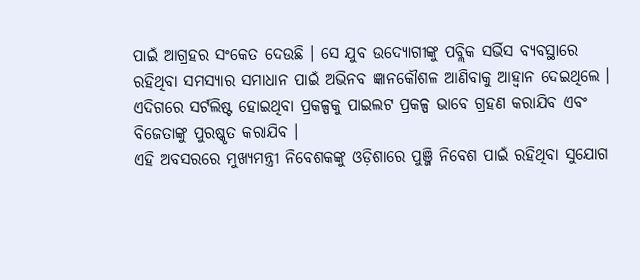ପାଇଁ ଆଗ୍ରହର ସଂକେତ ଦେଉଛି । ସେ ଯୁବ ଉଦ୍ୟୋଗୀଙ୍କୁ ପବ୍ଲିକ ସର୍ଭିସ ବ୍ୟବସ୍ଥାରେ ରହିଥିବା ସମସ୍ୟାର ସମାଧାନ ପାଇଁ ଅଭିନବ ଜ୍ଞାନକୌଶଳ ଆଣିବାକୁ ଆହ୍ୱାନ ଦେଇଥିଲେ । ଏଦିଗରେ ସର୍ଟଲିଷ୍ଟ ହୋଇଥିବା ପ୍ରକଳ୍ପକୁ ପାଇଲଟ ପ୍ରକଳ୍ପ ଭାବେ ଗ୍ରହଣ କରାଯିବ ଏବଂ ବିଜେତାଙ୍କୁ ପୁରଷ୍କୃତ କରାଯିବ ।
ଏହି ଅବସରରେ ମୁଖ୍ୟମନ୍ତ୍ରୀ ନିବେଶକଙ୍କୁ ଓଡ଼ିଶାରେ ପୁଞ୍ଜି ନିବେଶ ପାଇଁ ରହିଥିବା ସୁଯୋଗ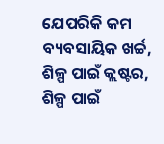ଯେପରିକି କମ ବ୍ୟବସାୟିକ ଖର୍ଚ୍ଚ, ଶିଳ୍ପ ପାଇଁ କ୍ଲଷ୍ଟର, ଶିଳ୍ପ ପାଇଁ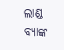ଲାଣ୍ଡ ବ୍ୟାଙ୍କ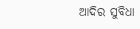ଆଦିର ସୁବିଧା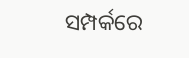ସମ୍ପର୍କରେ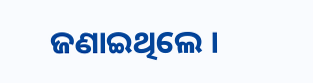ଜଣାଇଥିଲେ ।